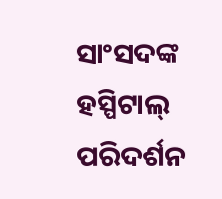ସାଂସଦଙ୍କ ହସ୍ପିଟାଲ୍ ପରିଦର୍ଶନ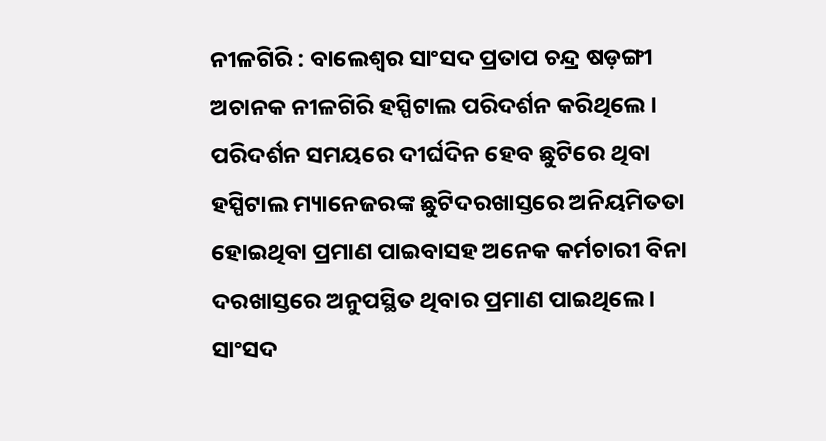ନୀଳଗିରି : ବାଲେଶ୍ୱର ସାଂସଦ ପ୍ରତାପ ଚନ୍ଦ୍ର ଷଡ଼ଙ୍ଗୀ ଅଚାନକ ନୀଳଗିରି ହସ୍ପିଟାଲ ପରିଦର୍ଶନ କରିଥିଲେ । ପରିଦର୍ଶନ ସମୟରେ ଦୀର୍ଘଦିନ ହେବ ଛୁଟିରେ ଥିବା ହସ୍ପିଟାଲ ମ୍ୟାନେଜରଙ୍କ ଛୁଟିଦରଖାସ୍ତରେ ଅନିୟମିତତା ହୋଇଥିବା ପ୍ରମାଣ ପାଇବାସହ ଅନେକ କର୍ମଚାରୀ ବିନା ଦରଖାସ୍ତରେ ଅନୁପସ୍ଥିତ ଥିବାର ପ୍ରମାଣ ପାଇଥିଲେ । ସାଂସଦ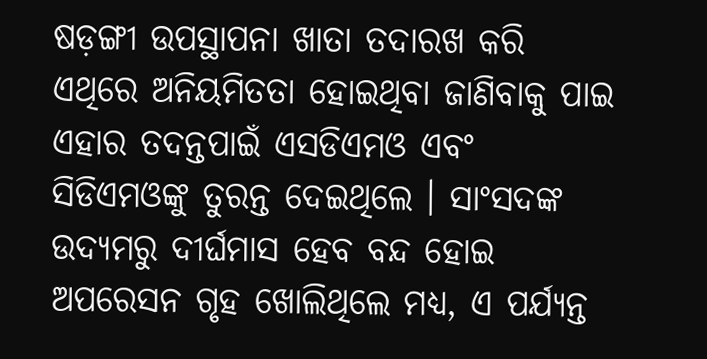ଷଡ଼ଙ୍ଗୀ ଉପସ୍ଥାପନା ଖାତା ତଦାରଖ କରି ଏଥିରେ ଅନିୟମିତତା ହୋଇଥିବା ଜାଣିବାକୁ ପାଇ ଏହାର ତଦନ୍ତପାଇଁ ଏସଡିଏମଓ ଏବଂ ସିଡିଏମଓଙ୍କୁ ତୁରନ୍ତ ଦେଇଥିଲେ । ସାଂସଦଙ୍କ ଉଦ୍ୟମରୁ ଦୀର୍ଘମାସ ହେବ ବନ୍ଦ ହୋଇ ଅପରେସନ ଗୃହ ଖୋଲିଥିଲେ ମଧ୍ୟ, ଏ ପର୍ଯ୍ୟନ୍ତ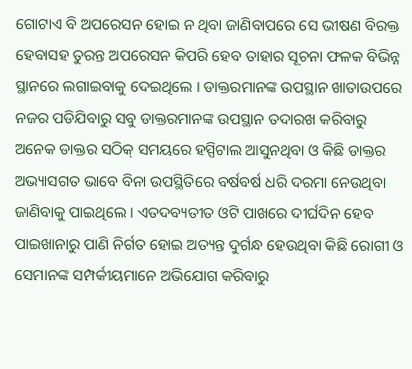ଗୋଟାଏ ବି ଅପରେସନ ହୋଇ ନ ଥିବା ଜାଣିବାପରେ ସେ ଭୀଷଣ ବିରକ୍ତ ହେବାସହ ତୁରନ୍ତ ଅପରେସନ କିପରି ହେବ ତାହାର ସୂଚନା ଫଳକ ବିଭିନ୍ନ ସ୍ଥାନରେ ଲଗାଇବାକୁ ଦେଇଥିଲେ । ଡାକ୍ତରମାନଙ୍କ ଉପସ୍ଥାନ ଖାତାଉପରେ ନଜର ପଡିଯିବାରୁ ସବୁ ଡାକ୍ତରମାନଙ୍କ ଉପସ୍ଥାନ ତଦାରଖ କରିବାରୁ ଅନେକ ଡାକ୍ତର ସଠିକ୍ ସମୟରେ ହସ୍ପିଟାଲ ଆସୁନଥିବା ଓ କିଛି ଡାକ୍ତର ଅଭ୍ୟାସଗତ ଭାବେ ବିନା ଉପସ୍ଥିତିରେ ବର୍ଷବର୍ଷ ଧରି ଦରମା ନେଉଥିବା ଜାଣିବାକୁ ପାଇଥିଲେ । ଏତଦବ୍ୟତୀତ ଓଟି ପାଖରେ ଦୀର୍ଘଦିନ ହେବ ପାଇଖାନାରୁ ପାଣି ନିର୍ଗତ ହୋଇ ଅତ୍ୟନ୍ତ ଦୁର୍ଗନ୍ଧ ହେଉଥିବା କିଛି ରୋଗୀ ଓ ସେମାନଙ୍କ ସମ୍ପର୍କୀୟମାନେ ଅଭିଯୋଗ କରିବାରୁ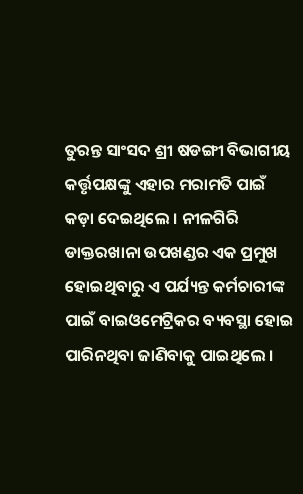ତୁରନ୍ତ ସାଂସଦ ଶ୍ରୀ ଷଡଙ୍ଗୀ ବିଭାଗୀୟ କର୍ତ୍ତୃପକ୍ଷଙ୍କୁ ଏହାର ମରାମତି ପାଇଁ କଡ଼ା ଦେଇଥିଲେ । ନୀଳଗିରି ଡାକ୍ତରଖାନା ଉପଖଣ୍ଡର ଏକ ପ୍ରମୁଖ ହୋଇଥିବାରୁ ଏ ପର୍ଯ୍ୟନ୍ତ କର୍ମଚାରୀଙ୍କ ପାଇଁ ବାଇଓମେଟ୍ରିକର ବ୍ୟବସ୍ଥା ହୋଇ ପାରିନଥିବା ଜାଣିବାକୁ ପାଇଥିଲେ ।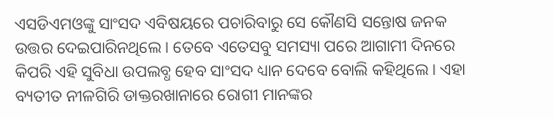ଏସଡିଏମଓଙ୍କୁ ସାଂସଦ ଏବିଷୟରେ ପଚାରିବାରୁ ସେ କୌଣସି ସନ୍ତୋଷ ଜନକ ଉତ୍ତର ଦେଇପାରିନଥିଲେ । ତେବେ ଏତେସବୁ ସମସ୍ୟା ପରେ ଆଗାମୀ ଦିନରେ କିପରି ଏହି ସୁବିଧା ଉପଲବ୍ଧ ହେବ ସାଂସଦ ଧ୍ୟାନ ଦେବେ ବୋଲି କହିଥିଲେ । ଏହା ବ୍ୟତୀତ ନୀଳଗିରି ଡାକ୍ତରଖାନାରେ ରୋଗୀ ମାନଙ୍କର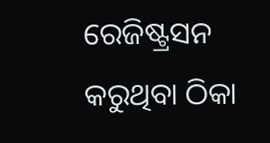ରେଜିଷ୍ଟ୍ରସନ କରୁଥିବା ଠିକା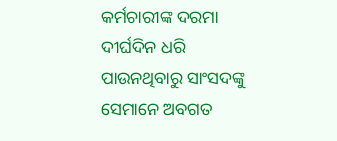କର୍ମଚାରୀଙ୍କ ଦରମା ଦୀର୍ଘଦିନ ଧରି ପାଉନଥିବାରୁ ସାଂସଦଙ୍କୁ ସେମାନେ ଅବଗତ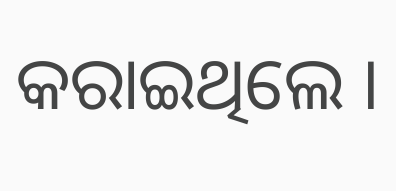କରାଇଥିଲେ ।